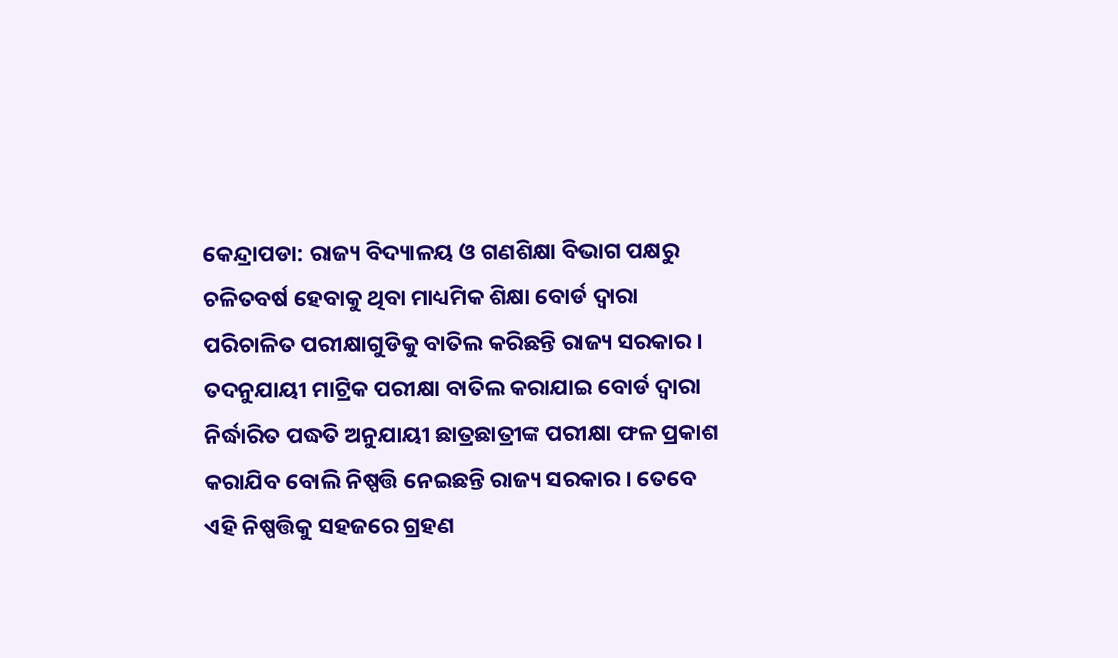କେନ୍ଦ୍ରାପଡା: ରାଜ୍ୟ ବିଦ୍ୟାଳୟ ଓ ଗଣଶିକ୍ଷା ବିଭାଗ ପକ୍ଷରୁ ଚଳିତବର୍ଷ ହେବାକୁ ଥିବା ମାଧ୍ୟମିକ ଶିକ୍ଷା ବୋର୍ଡ ଦ୍ୱାରା ପରିଚାଳିତ ପରୀକ୍ଷାଗୁଡିକୁ ବାତିଲ କରିଛନ୍ତି ରାଜ୍ୟ ସରକାର । ତଦନୁଯାୟୀ ମାଟ୍ରିକ ପରୀକ୍ଷା ବାତିଲ କରାଯାଇ ବୋର୍ଡ ଦ୍ୱାରା ନିର୍ଦ୍ଧାରିତ ପଦ୍ଧତି ଅନୁଯାୟୀ ଛାତ୍ରଛାତ୍ରୀଙ୍କ ପରୀକ୍ଷା ଫଳ ପ୍ରକାଶ କରାଯିବ ବୋଲି ନିଷ୍ପତ୍ତି ନେଇଛନ୍ତି ରାଜ୍ୟ ସରକାର । ତେବେ ଏହି ନିଷ୍ପତ୍ତିକୁ ସହଜରେ ଗ୍ରହଣ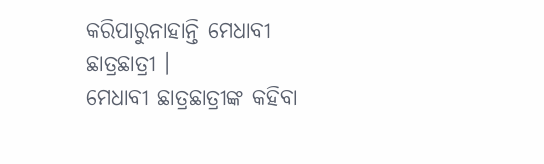କରିପାରୁନାହାନ୍ତି ମେଧାବୀ ଛାତ୍ରଛାତ୍ରୀ ।
ମେଧାବୀ ଛାତ୍ରଛାତ୍ରୀଙ୍କ କହିବା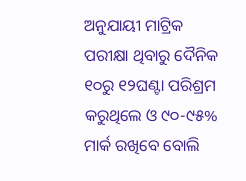ଅନୁଯାୟୀ ମାଟ୍ରିକ ପରୀକ୍ଷା ଥିବାରୁ ଦୈନିକ ୧୦ରୁ ୧୨ଘଣ୍ଟା ପରିଶ୍ରମ କରୁଥିଲେ ଓ ୯୦-୯୫% ମାର୍କ ରଖିବେ ବୋଲି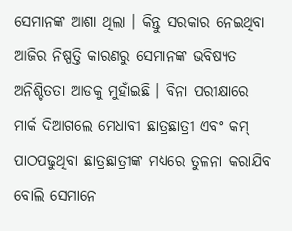ସେମାନଙ୍କ ଆଶା ଥିଲା । କିନ୍ତୁ ସରକାର ନେଇଥିବା ଆଜିର ନିଷ୍ପତ୍ତି କାରଣରୁ ସେମାନଙ୍କ ଭବିଷ୍ୟତ ଅନିଶ୍ଚିତତା ଆଡକୁ ମୁହାଁଇଛି । ବିନା ପରୀକ୍ଷାରେ ମାର୍କ ଦିଆଗଲେ ମେଧାବୀ ଛାତ୍ରଛାତ୍ରୀ ଏବଂ କମ୍ ପାଠପଢୁଥିବା ଛାତ୍ରଛାତ୍ରୀଙ୍କ ମଧ୍ଯରେ ତୁଳନା କରାଯିବ ବୋଲି ସେମାନେ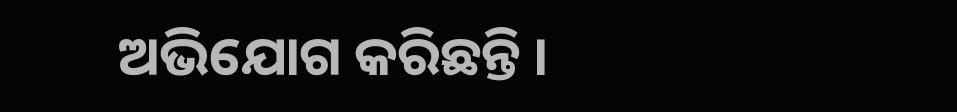ଅଭିଯୋଗ କରିଛନ୍ତି ।